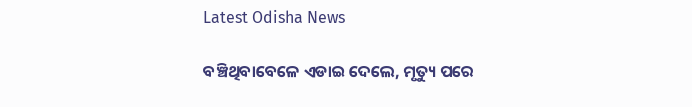Latest Odisha News

ବଞ୍ଚିଥିବାବେଳେ ଏଡାଇ ଦେଲେ, ମୃତ୍ୟୁ ପରେ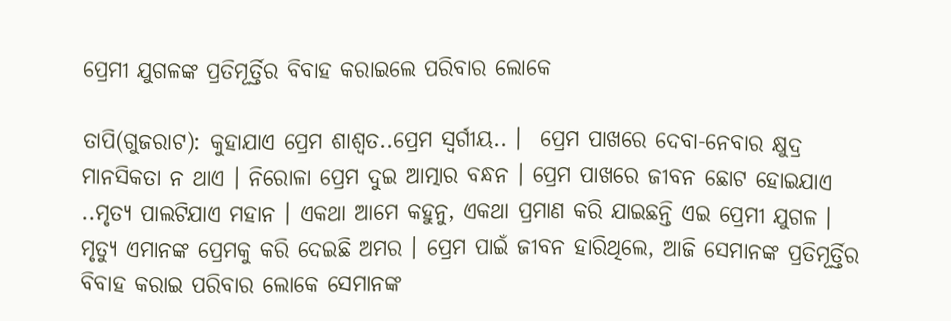ପ୍ରେମୀ ଯୁଗଳଙ୍କ ପ୍ରତିମୂର୍ତ୍ତିର ବିବାହ କରାଇଲେ ପରିବାର ଲୋକେ

ତାପି(ଗୁଜରାଟ): କୁହାଯାଏ ପ୍ରେମ ଶାଶ୍ୱତ..ପ୍ରେମ ସ୍ୱର୍ଗୀୟ.. ।  ପ୍ରେମ ପାଖରେ ଦେବା-ନେବାର କ୍ଷୁଦ୍ର ମାନସିକତା ନ ଥାଏ । ନିରୋଳା ପ୍ରେମ ଦୁଇ ଆତ୍ମାର ବନ୍ଧନ । ପ୍ରେମ ପାଖରେ ଜୀବନ ଛୋଟ ହୋଇଯାଏ ..ମୃତ୍ୟ ପାଲଟିଯାଏ ମହାନ । ଏକଥା ଆମେ କହୁନୁ, ଏକଥା ପ୍ରମାଣ କରି ଯାଇଛନ୍ତି ଏଇ ପ୍ରେମୀ ଯୁଗଳ । ମୃତ୍ୟୁ ଏମାନଙ୍କ ପ୍ରେମକୁ କରି ଦେଇଛି ଅମର । ପ୍ରେମ ପାଇଁ ଜୀବନ ହାରିଥିଲେ, ଆଜି ସେମାନଙ୍କ ପ୍ରତିମୂର୍ତ୍ତିର ବିବାହ କରାଇ ପରିବାର ଲୋକେ ସେମାନଙ୍କ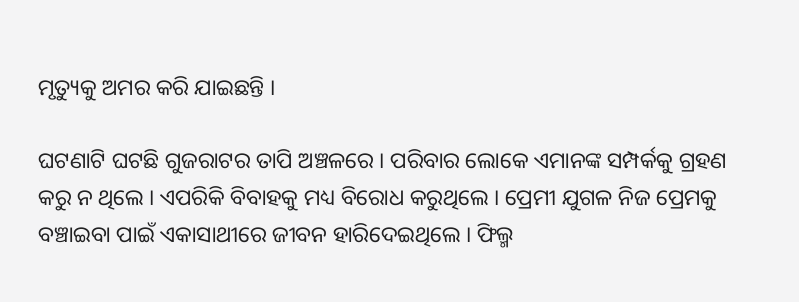ମୃତ୍ୟୁକୁ ଅମର କରି ଯାଇଛନ୍ତି ।

ଘଟଣାଟି ଘଟଛି ଗୁଜରାଟର ତାପି ଅଞ୍ଚଳରେ । ପରିବାର ଲୋକେ ଏମାନଙ୍କ ସମ୍ପର୍କକୁ ଗ୍ରହଣ କରୁ ନ ଥିଲେ । ଏପରିକି ବିବାହକୁ ମଧ୍ୟ ବିରୋଧ କରୁଥିଲେ । ପ୍ରେମୀ ଯୁଗଳ ନିଜ ପ୍ରେମକୁ ବଞ୍ଚାଇବା ପାଇଁ ଏକାସାଥୀରେ ଜୀବନ ହାରିଦେଇଥିଲେ । ଫିଲ୍ମ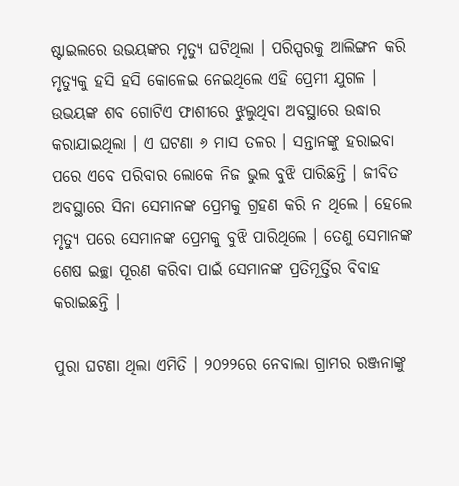ଷ୍ଟାଇଲରେ ଉଭୟଙ୍କର ମୃତ୍ୟୁ ଘଟିଥିଲା । ପରିସ୍ପରକୁ ଆଲିଙ୍ଗନ କରି ମୃତ୍ୟୁକୁ ହସି ହସି କୋଳେଇ ନେଇଥିଲେ ଏହି ପ୍ରେମୀ ଯୁଗଳ । ଉଭୟଙ୍କ ଶବ ଗୋଟିଏ ଫାଶୀରେ ଝୁଲୁଥିବା ଅବସ୍ଥାରେ ଉଦ୍ଧାର କରାଯାଇଥିଲା । ଏ ଘଟଣା ୬ ମାସ ତଳର । ସନ୍ତାନଙ୍କୁ ହରାଇବା ପରେ ଏବେ ପରିବାର ଲୋକେ ନିଜ ଭୁଲ ବୁଝି ପାରିଛନ୍ତି । ଜୀବିତ ଅବସ୍ଥାରେ ସିନା ସେମାନଙ୍କ ପ୍ରେମକୁ ଗ୍ରହଣ କରି ନ ଥିଲେ । ହେଲେ ମୃତ୍ୟୁ ପରେ ସେମାନଙ୍କ ପ୍ରେମକୁ ବୁଝି ପାରିଥିଲେ । ତେଣୁ ସେମାନଙ୍କ ଶେଷ ଇଚ୍ଛା ପୂରଣ କରିବା ପାଇଁ ସେମାନଙ୍କ ପ୍ରତିମୂର୍ତ୍ତିର ବିବାହ କରାଇଛନ୍ତି ।

ପୁରା ଘଟଣା ଥିଲା ଏମିତି । ୨୦୨୨ରେ ନେବାଲା ଗ୍ରାମର ରଞ୍ଜନାଙ୍କୁ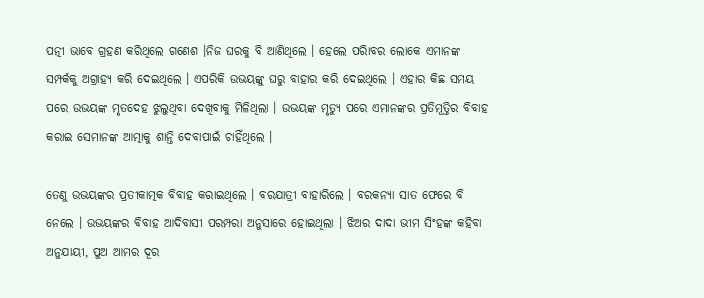ପତ୍ନୀ ଭାବେ ଗ୍ରହଣ କରିଥିଲେ ଗଣେଶ ।ନିଜ ଘରକୁ ବି ଆଣିଥିଲେ । ହେଲେ ପରିାବର ଲୋକେ ଏମାନଙ୍କ ସମ୍ପର୍କକୁ ଅଗ୍ରାହ୍ୟ କରି ଦେଇଥିଲେ । ଏପରିକି ଉଭୟଙ୍କୁ ଘରୁ ବାହାର କରି ଦେଇଥିଲେ । ଏହାର କିଛ ସମୟ ପରେ ଉଭୟଙ୍କ ମୃତଦେହ ଝୁଲୁଥିବା ଦେଖିବାକୁ ମିଳିଥିଲା । ଉଭୟଙ୍କ ମୃତ୍ୟୁ ପରେ ଏମାନଙ୍କର ପ୍ରତିମୂତ୍ତିର ବିବାହ କରାଇ ସେମାନଙ୍କ ଆତ୍ମାକୁ ଶାନ୍ତି ଦେବାପାଇଁ ଚାହିଁଥିଲେ ।

ତେଣୁ ଉଭୟଙ୍କର ପ୍ରତୀକାତ୍ମକ ବିବାହ କରାଇଥିଲେ । ବରଯାତ୍ରୀ ବାହାରିଲେ । ବରକନ୍ୟା ସାତ ଫେରେ ବି ନେଲେ । ଉଭୟଙ୍କର ବିବାହ ଆଦିବାସୀ ପରମ୍ପରା ଅନୁସାରେ ହୋଇଥିଲା । ଝିଅର ଦାଦା ଭୀମ ସିଂହଙ୍କ କହିବା ଅନୁଯାୟୀ, ପୁଅ ଆମର ଦୂର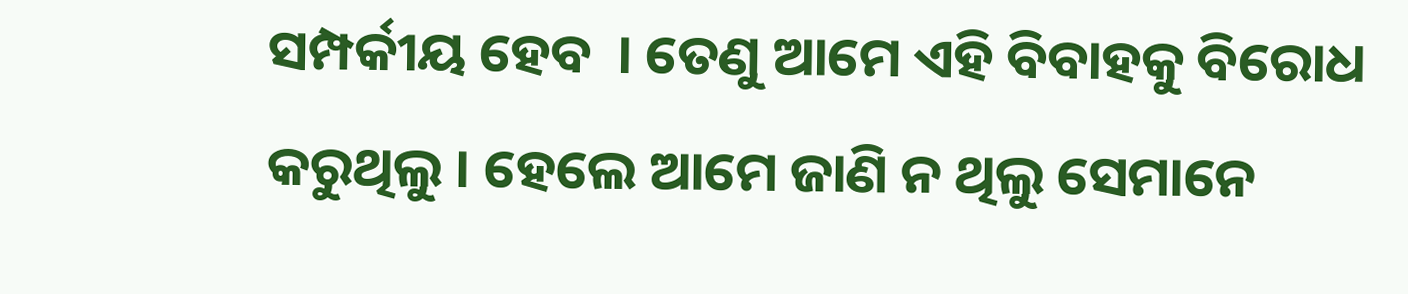ସମ୍ପର୍କୀୟ ହେବ  । ତେଣୁ ଆମେ ଏହି ବିବାହକୁ ବିରୋଧ କରୁଥିଲୁ । ହେଲେ ଆମେ ଜାଣି ନ ଥିଲୁ ସେମାନେ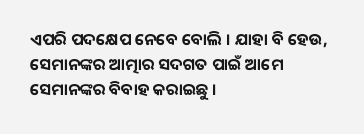ଏପରି ପଦକ୍ଷେପ ନେବେ ବୋଲି । ଯାହା ବି ହେଉ, ସେମାନଙ୍କର ଆତ୍ମାର ସଦଗତ ପାଇଁ ଆମେ ସେମାନଙ୍କର ବିବାହ କରାଇଛୁ ।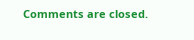Comments are closed.